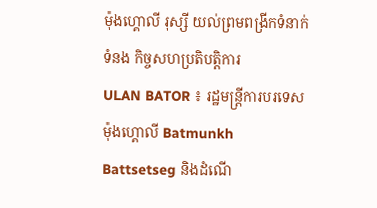ម៉ុងហ្គោលី រុស្សី យល់ព្រមពង្រីកទំនាក់ទំនង កិច្ចសហប្រតិបត្តិការ
ULAN BATOR ៖ រដ្ឋមន្ត្រីការបរទេសម៉ុងហ្គោលី Batmunkh Battsetseg និងដំណើ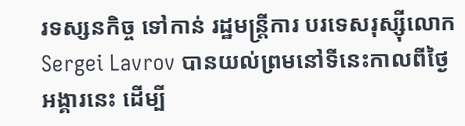រទស្សនកិច្ច ទៅកាន់ រដ្ឋមន្ត្រីការ បរទេសរុស្ស៊ីលោក Sergei Lavrov បានយល់ព្រមនៅទីនេះកាលពីថ្ងៃអង្គារនេះ ដើម្បី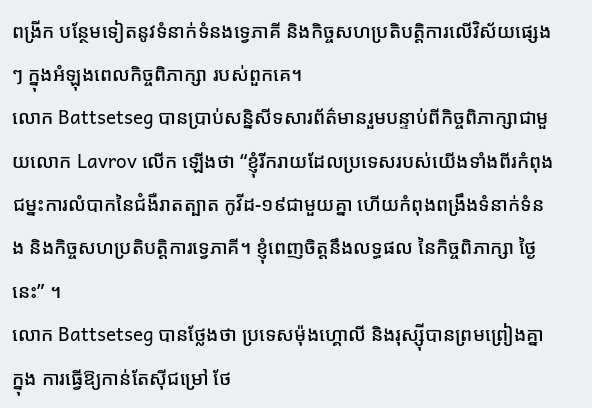ពង្រីក បន្ថែមទៀតនូវទំនាក់ទំនងទ្វេភាគី និងកិច្ចសហប្រតិបត្តិការលើវិស័យផ្សេងៗ ក្នុងអំឡុងពេលកិច្ចពិភាក្សា របស់ពួកគេ។
លោក Battsetseg បានប្រាប់សន្និសីទសារព័ត៌មានរួមបន្ទាប់ពីកិច្ចពិភាក្សាជាមួយលោក Lavrov លើក ឡើងថា “ខ្ញុំរីករាយដែលប្រទេសរបស់យើងទាំងពីរកំពុងជម្នះការលំបាកនៃជំងឺរាតត្បាត កូវីដ-១៩ជាមួយគ្នា ហើយកំពុងពង្រឹងទំនាក់ទំនង និងកិច្ចសហប្រតិបត្តិការទ្វេភាគី។ ខ្ញុំពេញចិត្តនឹងលទ្ធផល នៃកិច្ចពិភាក្សា ថ្ងៃនេះ” ។
លោក Battsetseg បានថ្លែងថា ប្រទេសម៉ុងហ្គោលី និងរុស្ស៊ីបានព្រមព្រៀងគ្នាក្នុង ការធ្វើឱ្យកាន់តែស៊ីជម្រៅ ថែ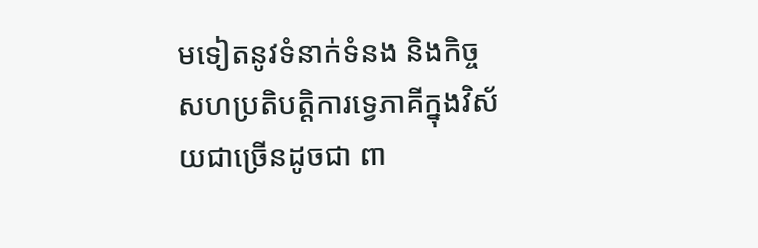មទៀតនូវទំនាក់ទំនង និងកិច្ចសហប្រតិបត្តិការទ្វេភាគីក្នុងវិស័យជាច្រើនដូចជា ពា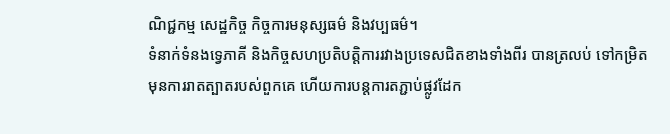ណិជ្ជកម្ម សេដ្ឋកិច្ច កិច្ចការមនុស្សធម៌ និងវប្បធម៌។
ទំនាក់ទំនងទ្វេភាគី និងកិច្ចសហប្រតិបត្តិការរវាងប្រទេសជិតខាងទាំងពីរ បានត្រលប់ ទៅកម្រិត មុនការរាតត្បាតរបស់ពួកគេ ហើយការបន្តការតភ្ជាប់ផ្លូវដែក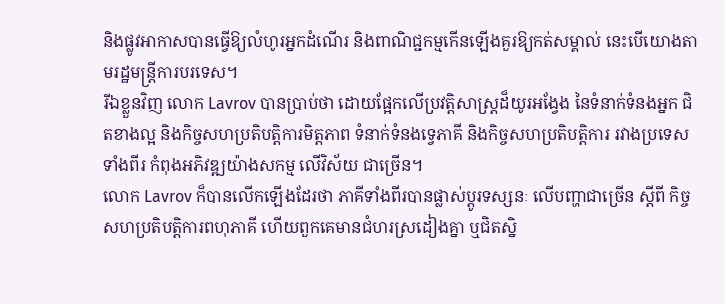និងផ្លូវអាកាសបានធ្វើឱ្យលំហូរអ្នកដំណើរ និងពាណិជ្ជកម្មកើនឡើងគួរឱ្យកត់សម្គាល់ នេះបើយោងតាមរដ្ឋមន្ត្រីការបរទេស។
រីឯខ្លួនវិញ លោក Lavrov បានប្រាប់ថា ដោយផ្អែកលើប្រវត្តិសាស្ត្រដ៏យូរអង្វែង នៃទំនាក់ទំនងអ្នក ជិតខាងល្អ និងកិច្ចសហប្រតិបត្តិការមិត្តភាព ទំនាក់ទំនងទ្វេភាគី និងកិច្ចសហប្រតិបត្តិការ រវាងប្រទេសទាំងពីរ កំពុងអភិវឌ្ឍយ៉ាងសកម្ម លើវិស័យ ជាច្រើន។
លោក Lavrov ក៏បានលើកឡើងដែរថា ភាគីទាំងពីរបានផ្លាស់ប្តូរទស្សនៈ លើបញ្ហាជាច្រើន ស្តីពី កិច្ចសហប្រតិបត្តិការពហុភាគី ហើយពួកគេមានជំហរស្រដៀងគ្នា ឬជិតស្និ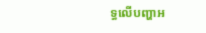ទ្ធលើបញ្ហាអ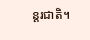ន្តរជាតិ។